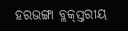ହରଭଙ୍ଗା ବ୍ଲକ୍‌ସ୍ତରୀୟ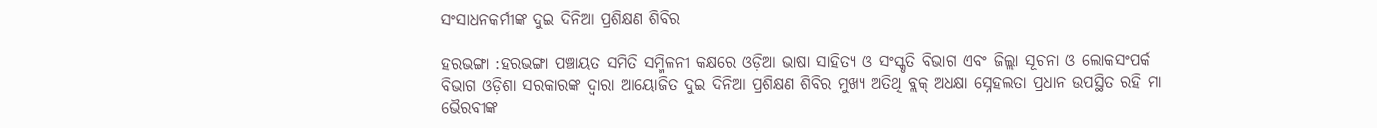ସଂସାଧନକର୍ମୀଙ୍କ ଦୁଇ ଦିନିଆ ପ୍ରଶିକ୍ଷଣ ଶିବିର

ହରଭଙ୍ଗା :ହରଭଙ୍ଗା ପଞ୍ଚାୟତ ସମିତି ସମ୍ମିଳନୀ କକ୍ଷରେ ଓଡ଼ିଆ ଭାଷା ସାହିତ୍ୟ ଓ ସଂସ୍କୃତି ବିଭାଗ ଏବଂ ଜିଲ୍ଲା ସୂଚନା ଓ ଲୋକସଂପର୍କ ବିଭାଗ ଓଡ଼ିଶା ସରକାରଙ୍କ ଦ୍ୱାରା ଆୟୋଜିତ ଦୁଇ ଦିନିଆ ପ୍ରଶିକ୍ଷଣ ଶିବିର ମୁଖ୍ୟ ଅତିଥି ବ୍ଲକ୍‌ ଅଧକ୍ଷା ସ୍ନେହଲତା ପ୍ରଧାନ ଉପସ୍ଥିତ ରହି ମା ଭୈରବୀଙ୍କ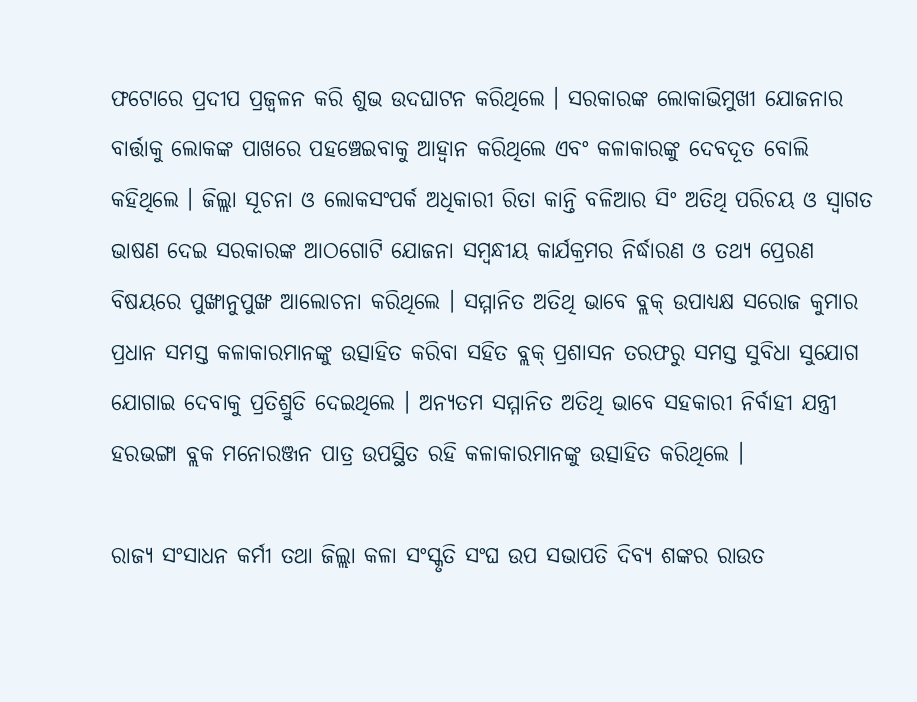ଫଟୋରେ ପ୍ରଦୀପ ପ୍ରଜ୍ୱଳନ କରି ଶୁଭ ଉଦଘାଟନ କରିଥିଲେ । ସରକାରଙ୍କ ଲୋକାଭିମୁଖୀ ଯୋଜନାର ବାର୍ତ୍ତାକୁ ଲୋକଙ୍କ ପାଖରେ ପହଞ୍ଚେଇବାକୁ ଆହ୍ୱାନ କରିଥିଲେ ଏବଂ କଳାକାରଙ୍କୁ ଦେବଦୂତ ବୋଲି କହିଥିଲେ । ଜିଲ୍ଲା ସୂଚନା ଓ ଲୋକସଂପର୍କ ଅଧିକାରୀ ରିତା କାନ୍ତି ବଳିଆର ସିଂ ଅତିଥି ପରିଚୟ ଓ ସ୍ୱାଗତ ଭାଷଣ ଦେଇ ସରକାରଙ୍କ ଆଠଗୋଟି ଯୋଜନା ସମ୍ବନ୍ଧୀୟ କାର୍ଯକ୍ରମର ନିର୍ଦ୍ଧାରଣ ଓ ତଥ୍ୟ ପ୍ରେରଣ ବିଷୟରେ ପୁଙ୍ଖାନୁପୁଙ୍ଖ ଆଲୋଚନା କରିଥିଲେ । ସମ୍ମାନିତ ଅତିଥି ଭାବେ ବ୍ଲକ୍‌ ଉପାଧ୍ୟକ୍ଷ ସରୋଜ କୁମାର ପ୍ରଧାନ ସମସ୍ତ କଳାକାରମାନଙ୍କୁ ଉତ୍ସାହିତ କରିବା ସହିତ ବ୍ଲକ୍‌ ପ୍ରଶାସନ ତରଫରୁ ସମସ୍ତ ସୁବିଧା ସୁଯୋଗ ଯୋଗାଇ ଦେବାକୁ ପ୍ରତିଶ୍ରୁତି ଦେଇଥିଲେ । ଅନ୍ୟତମ ସମ୍ମାନିତ ଅତିଥି ଭାବେ ସହକାରୀ ନିର୍ବାହୀ ଯନ୍ତ୍ରୀ ହରଭଙ୍ଗା ବ୍ଲକ ମନୋରଞ୍ଜନ ପାତ୍ର ଉପସ୍ଥିତ ରହି କଳାକାରମାନଙ୍କୁ ଉତ୍ସାହିତ କରିଥିଲେ ।

ରାଜ୍ୟ ସଂସାଧନ କର୍ମୀ ତଥା ଜିଲ୍ଲା କଳା ସଂସ୍କୃତି ସଂଘ ଉପ ସଭାପତି ଦିବ୍ୟ ଶଙ୍କର ରାଉତ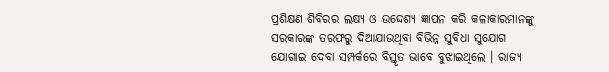ପ୍ରଶିକ୍ଷଣ ଶିବିରର ଲକ୍ଷ୍ୟ ଓ ଉଦ୍ଦେଶ୍ୟ ଜ୍ଞାପନ କରି କଳାକାରମାନଙ୍କୁ ସରକାରଙ୍କ ତରଫରୁ ଦିଆଯାଉଥିବା ବିଭିନ୍ନ ସୁବିଧା ସୁଯୋଗ ଯୋଗାଇ ଦେବା ସମ୍ପର୍କରେ ବିସ୍ତୃତ ଭାବେ ବୁଝାଇଥିଲେ । ରାଜ୍ୟ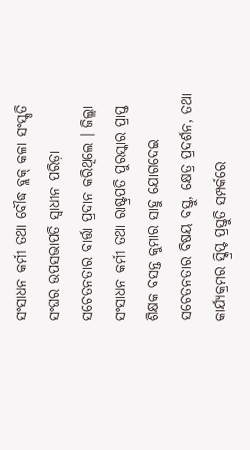ସଂସାଧନ କର୍ମୀ ତଥା ବୌଦ୍ଧ ବ୍ଲକ୍‌ କଳା ସଂସ୍କୃତି ସଂଘର ଉପସଭାପତି ସ୍ୱାଧୀନ ପରିଡ଼ା ସଚେତନତାର ବାର୍ତ୍ତା ପ୍ରଦାନ କରିଥିଲେ । ଜିଲ୍ଲା ସଂସାଧନ କର୍ମୀ ତଥା ରାଷ୍ଟ୍ରପତି ପୁରସ୍କାର ପ୍ରାପ୍ତ ଶିକ୍ଷକ ବସନ୍ତ କୁମାର ସାହୁ ଯୋଗଦେଇ ସଚେତନତାର ବିଷୟ ବସ୍ତୁ, କ୍ଷେତ୍ର ପ୍ରଦର୍ଶନ, ତଥା କାର୍ଯ୍ୟକ୍ରମର ସ୍କ୍ରିପ୍ଟ ପ୍ରସ୍ତୁତି ସମ୍ପର୍କରେ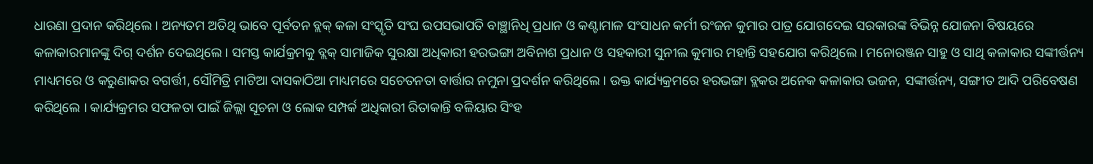ଧାରଣା ପ୍ରଦାନ କରିଥିଲେ । ଅନ୍ୟତମ ଅତିଥି ଭାବେ ପୂର୍ବତନ ବ୍ଲକ୍‌ କଳା ସଂସ୍କୃତି ସଂଘ ଉପସଭାପତି ବାଞ୍ଛାନିଧି ପ୍ରଧାନ ଓ କଣ୍ଟାମାଳ ସଂସାଧନ କର୍ମୀ ରଂଜନ କୁମାର ପାତ୍ର ଯୋଗଦେଇ ସରକାରଙ୍କ ବିଭିନ୍ନ ଯୋଜନା ବିଷୟରେ କଳାକାରମାନଙ୍କୁ ଦିଗ୍‌ ଦର୍ଶନ ଦେଇଥିଲେ । ସମସ୍ତ କାର୍ଯକ୍ରମକୁ ବ୍ଲକ୍‌ ସାମାଜିକ ସୁରକ୍ଷା ଅଧିକାରୀ ହରଭଙ୍ଗା ଅବିନାଶ ପ୍ରଧାନ ଓ ସହକାରୀ ସୁନୀଲ କୁମାର ମହାନ୍ତି ସହଯୋଗ କରିଥିଲେ । ମନୋରଞ୍ଜନ ସାହୁ ଓ ସାଥି କଳାକାର ସଙ୍କୀର୍ତ୍ତନ୍ୟ ମାଧ୍ୟମରେ ଓ କରୁଣାକର ବଗର୍ତ୍ତୀ, ସୌମିତ୍ରି ମାଟିଆ ଦାସକାଠିଆ ମାଧ୍ୟମରେ ସଚେତନତା ବାର୍ତ୍ତାର ନମୁନା ପ୍ରଦର୍ଶନ କରିଥିଲେ । ଉକ୍ତ କାର୍ଯ୍ୟକ୍ରମରେ ହରଭଙ୍ଗା ବ୍ଲକର ଅନେକ କଳାକାର ଭଜନ, ସଙ୍କୀର୍ତ୍ତନ୍ୟ, ସଙ୍ଗୀତ ଆଦି ପରିବେଷଣ କରିଥିଲେ । କାର୍ଯ୍ୟକ୍ରମର ସଫଳତା ପାଇଁ ଜିଲ୍ଲା ସୂଚନା ଓ ଲୋକ ସମ୍ପର୍କ ଅଧିକାରୀ ରିତାକାନ୍ତି ବଳିୟାର ସିଂହ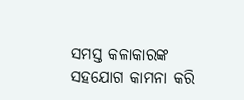ସମସ୍ତ କଳାକାରଙ୍କ ସହଯୋଗ କାମନା କରି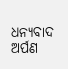ଧନ୍ୟବାଦ ଅର୍ପଣ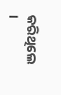କରିଥିଲେ ।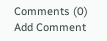Comments (0)
Add Comment